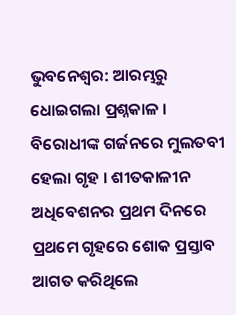ଭୁବନେଶ୍ୱର: ଆରମ୍ଭରୁ ଧୋଇଗଲା ପ୍ରଶ୍ନକାଳ । ବିରୋଧୀଙ୍କ ଗର୍ଜନରେ ମୁଲତବୀ ହେଲା ଗୃହ । ଶୀତକାଳୀନ ଅଧିବେଶନର ପ୍ରଥମ ଦିନରେ ପ୍ରଥମେ ଗୃହରେ ଶୋକ ପ୍ରସ୍ତାବ ଆଗତ କରିଥିଲେ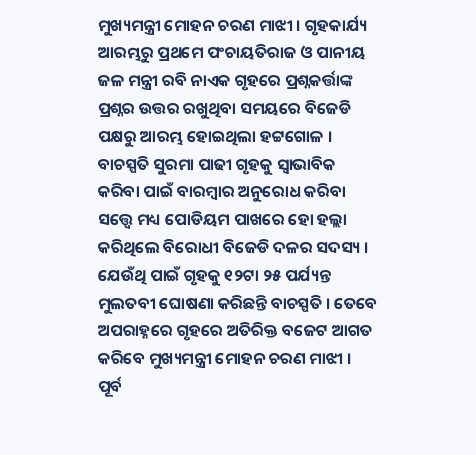ମୁଖ୍ୟମନ୍ତ୍ରୀ ମୋହନ ଚରଣ ମାଝୀ । ଗୃହକାର୍ଯ୍ୟ ଆରମ୍ଭରୁ ପ୍ରଥମେ ପଂଚାୟତିରାଜ ଓ ପାନୀୟ ଜଳ ମନ୍ତ୍ରୀ ରବି ନାଏକ ଗୃହରେ ପ୍ରଶ୍ନକର୍ତ୍ତାଙ୍କ ପ୍ରଶ୍ନର ଉତ୍ତର ରଖୁଥିବା ସମୟରେ ବିଜେଡି ପକ୍ଷରୁ ଆରମ୍ଭ ହୋଇଥିଲା ହଟ୍ଟଗୋଳ । ବାଚସ୍ପତି ସୁରମା ପାଢୀ ଗୃହକୁ ସ୍ୱାଭାବିକ କରିବା ପାଇଁ ବାରମ୍ବାର ଅନୁରୋଧ କରିବା ସତ୍ତ୍ୱେ ମଧ୍ୟ ପୋଡିୟମ ପାଖରେ ହୋ ହଲ୍ଲା କରିଥିଲେ ବିରୋଧୀ ବିଜେଡି ଦଳର ସଦସ୍ୟ । ଯେଉଁଥି ପାଇଁ ଗୃହକୁ ୧୨ଟା ୨୫ ପର୍ଯ୍ୟନ୍ତ ମୁଲତବୀ ଘୋଷଣା କରିଛନ୍ତି ବାଚସ୍ପତି । ତେବେ ଅପରାହ୍ନରେ ଗୃହରେ ଅତିରିକ୍ତ ବଜେଟ ଆଗତ କରିବେ ମୁଖ୍ୟମନ୍ତ୍ରୀ ମୋହନ ଚରଣ ମାଝୀ ।
ପୂର୍ବ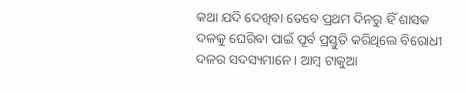କଥା ଯଦି ଦେଖିବା ତେବେ ପ୍ରଥମ ଦିନରୁ ହିଁ ଶାସକ ଦଳକୁ ଘେରିବା ପାଇଁ ପୂର୍ବ ପ୍ରସ୍ତୁତି କରିଥିଲେ ବିରୋଧୀ ଦଳର ସଦସ୍ୟମାନେ । ଆମ୍ବ ଟାକୁଆ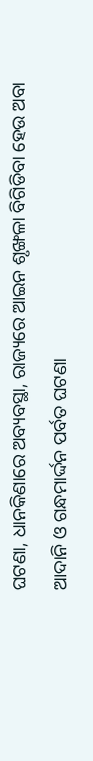ଘଟଣା, ଧାନକିଣାରେ ଅବ୍ୟବସ୍ଥା, ରାଜ୍ୟରେ ଆଇନ ଶୃଙ୍ଖଳା ବିଗିଡିବା ହେଉ ଅବା ଆଦାନି ଓ ଗନ୍ଧମାର୍ଦ୍ଦନ ପର୍ବତ ଘଟଣା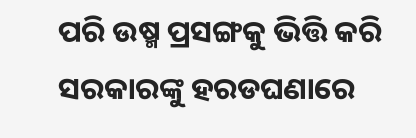ପରି ଉଷ୍ମ ପ୍ରସଙ୍ଗକୁ ଭିତ୍ତି କରି ସରକାରଙ୍କୁ ହରଡଘଣାରେ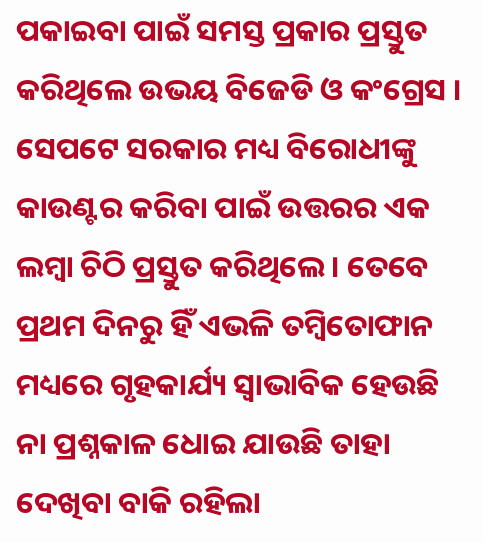ପକାଇବା ପାଇଁ ସମସ୍ତ ପ୍ରକାର ପ୍ରସ୍ତୁତ କରିଥିଲେ ଉଭୟ ବିଜେଡି ଓ କଂଗ୍ରେସ ।
ସେପଟେ ସରକାର ମଧ୍ୟ ବିରୋଧୀଙ୍କୁ କାଉଣ୍ଟର କରିବା ପାଇଁ ଉତ୍ତରର ଏକ ଲମ୍ବା ଚିଠି ପ୍ରସ୍ତୁତ କରିଥିଲେ । ତେବେ ପ୍ରଥମ ଦିନରୁ ହିଁ ଏଭଳି ତମ୍ବିତୋଫାନ ମଧ୍ୟରେ ଗୃହକାର୍ଯ୍ୟ ସ୍ୱାଭାବିକ ହେଉଛି ନା ପ୍ରଶ୍ନକାଳ ଧୋଇ ଯାଉଛି ତାହା ଦେଖିବା ବାକି ରହିଲା